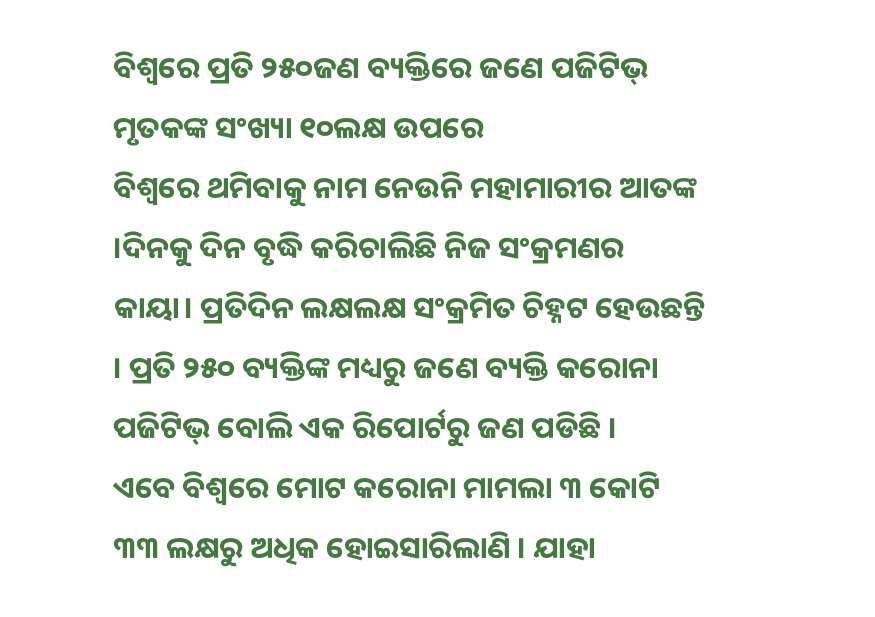ବିଶ୍ୱରେ ପ୍ରତି ୨୫୦ଜଣ ବ୍ୟକ୍ତିରେ ଜଣେ ପଜିଟିଭ୍
ମୃତକଙ୍କ ସଂଖ୍ୟା ୧୦ଲକ୍ଷ ଉପରେ
ବିଶ୍ୱରେ ଥମିବାକୁ ନାମ ନେଉନି ମହାମାରୀର ଆତଙ୍କ ।ଦିନକୁ ଦିନ ବୃଦ୍ଧି କରିଚାଲିଛି ନିଜ ସଂକ୍ରମଣର କାୟା। ପ୍ରତିଦିନ ଲକ୍ଷଲକ୍ଷ ସଂକ୍ରମିତ ଚିହ୍ନଟ ହେଉଛନ୍ତି । ପ୍ରତି ୨୫୦ ବ୍ୟକ୍ତିଙ୍କ ମଧ୍ୟରୁ ଜଣେ ବ୍ୟକ୍ତି କରୋନା ପଜିଟିଭ୍ ବୋଲି ଏକ ରିପୋର୍ଟରୁ ଜଣ ପଡିଛି ।
ଏବେ ବିଶ୍ୱରେ ମୋଟ କରୋନା ମାମଲା ୩ କୋଟି ୩୩ ଲକ୍ଷରୁ ଅଧିକ ହୋଇସାରିଲାଣି । ଯାହା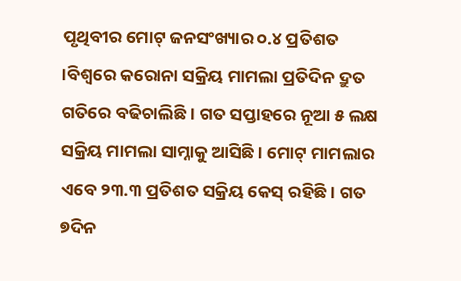ପୃଥିବୀର ମୋଟ୍ ଜନସଂଖ୍ୟାର ୦.୪ ପ୍ରତିଶତ ।ବିଶ୍ୱରେ କରୋନା ସକ୍ରିୟ ମାମଲା ପ୍ରତିଦିନ ଦ୍ରୁତ ଗତିରେ ବଢିଚାଲିଛି । ଗତ ସପ୍ତାହରେ ନୂଆ ୫ ଲକ୍ଷ ସକ୍ରିୟ ମାମଲା ସାମ୍ନାକୁ ଆସିଛି । ମୋଟ୍ ମାମଲାର ଏବେ ୨୩.୩ ପ୍ରତିଶତ ସକ୍ରିୟ କେସ୍ ରହିଛି । ଗତ ୭ଦିନ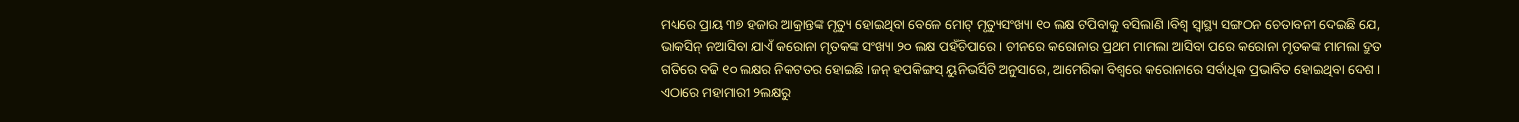ମଧ୍ୟରେ ପ୍ରାୟ ୩୭ ହଜାର ଆକ୍ରାନ୍ତଙ୍କ ମୃତ୍ୟୁ ହୋଇଥିବା ବେଳେ ମୋଟ୍ ମୃତ୍ୟୁସଂଖ୍ୟା ୧୦ ଲକ୍ଷ ଟପିବାକୁ ବସିଲାଣି ।ବିଶ୍ୱ ସ୍ୱାସ୍ଥ୍ୟ ସଙ୍ଗଠନ ଚେତାବନୀ ଦେଇଛି ଯେ, ଭାକସିନ୍ ନଆସିବା ଯାଏଁ କରୋନା ମୃତକଙ୍କ ସଂଖ୍ୟା ୨୦ ଲକ୍ଷ ପହଁଚିପାରେ । ଚୀନରେ କରୋନାର ପ୍ରଥମ ମାମଲା ଆସିବା ପରେ କରୋନା ମୃତକଙ୍କ ମାମଲା ଦ୍ରୁତ ଗତିରେ ବଢି ୧୦ ଲକ୍ଷର ନିକଟତର ହୋଇଛି ।ଜନ୍ ହପକିଙ୍ଗସ୍ ୟୁନିଭର୍ସିଟି ଅନୁସାରେ, ଆମେରିକା ବିଶ୍ୱରେ କରୋନାରେ ସର୍ବାଧିକ ପ୍ରଭାବିତ ହୋଇଥିବା ଦେଶ । ଏଠାରେ ମହାମାରୀ ୨ଲକ୍ଷରୁ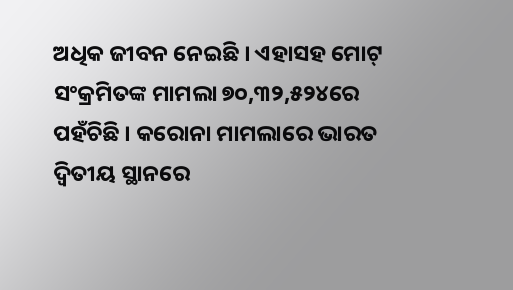ଅଧିକ ଜୀବନ ନେଇଛି । ଏହାସହ ମୋଟ୍ ସଂକ୍ରମିତଙ୍କ ମାମଲା ୭୦,୩୨,୫୨୪ରେ ପହଁଚିଛି । କରୋନା ମାମଲାରେ ଭାରତ ଦ୍ୱିତୀୟ ସ୍ଥାନରେ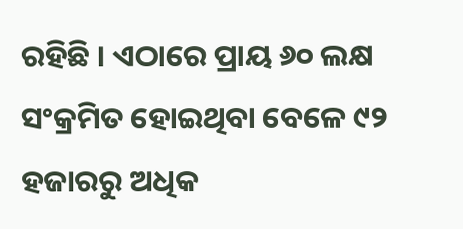ରହିଛି । ଏଠାରେ ପ୍ରାୟ ୬୦ ଲକ୍ଷ ସଂକ୍ରମିତ ହୋଇଥିବା ବେଳେ ୯୨ ହଜାରରୁ ଅଧିକ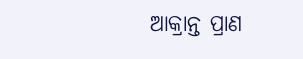ଆକ୍ରାନ୍ତ ପ୍ରାଣ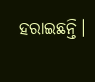ହରାଇଛନ୍ତି।